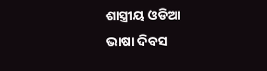ଶାସ୍ତ୍ରୀୟ ଓଡିଆ ଭାଷା ଦିବସ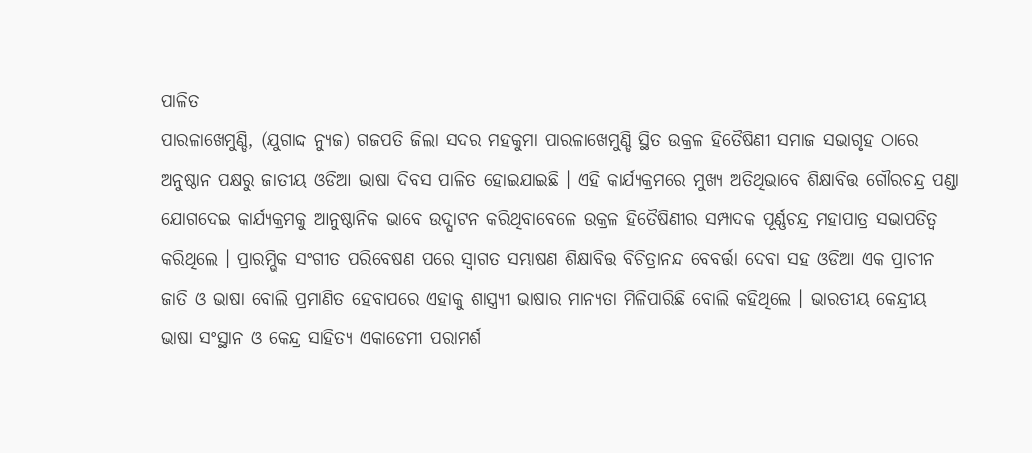ପାଳିତ
ପାରଳାଖେମୁଣ୍ଡି, (ଯୁଗାଦ୍ଦ ନ୍ୟୁଜ) ଗଜପତି ଜିଲା ସଦର ମହକୁମା ପାରଳାଖେମୁଣ୍ଡି ସ୍ଥିତ ଉକ୍ରଳ ହିତୈଷିଣୀ ସମାଜ ସଭାଗୃହ ଠାରେ ଅନୁଷ୍ଠାନ ପକ୍ଷରୁ ଜାତୀୟ ଓଡିଆ ଭାଷା ଦିବସ ପାଳିତ ହୋଇଯାଇଛି । ଏହି କାର୍ଯ୍ୟକ୍ରମରେ ମୁଖ୍ୟ ଅତିଥିଭାବେ ଶିକ୍ଷାବିତ୍ତ ଗୌରଚନ୍ଦ୍ର ପଣ୍ଡା ଯୋଗଦେଇ କାର୍ଯ୍ୟକ୍ରମକୁ ଆନୁଷ୍ଠାନିକ ଭାବେ ଉଦ୍ଘାଟନ କରିଥିବାବେଳେ ଉକ୍ରଳ ହିତୈଷିଣୀର ସମ୍ପାଦକ ପୂର୍ଣ୍ଣଚନ୍ଦ୍ର ମହାପାତ୍ର ସଭାପତିତ୍ୱ କରିଥିଲେ । ପ୍ରାରମ୍ଭିକ ସଂଗୀତ ପରିବେଷଣ ପରେ ସ୍ୱାଗତ ସମ୍ଭାଷଣ ଶିକ୍ଷାବିତ୍ତ ବିଚିତ୍ରାନନ୍ଦ ବେବର୍ତ୍ତା ଦେବା ସହ ଓଡିଆ ଏକ ପ୍ରାଚୀନ ଜାତି ଓ ଭାଷା ବୋଲି ପ୍ରମାଣିତ ହେବାପରେ ଏହାକୁ ଶାସ୍ତ୍ର୍ୟୀ ଭାଷାର ମାନ୍ୟତା ମିଳିପାରିଛି ବୋଲି କହିଥିଲେ । ଭାରତୀୟ କେନ୍ଦ୍ରୀୟ ଭାଷା ସଂସ୍ଥାନ ଓ କେନ୍ଦ୍ର ସାହିତ୍ୟ ଏକାଡେମୀ ପରାମର୍ଶ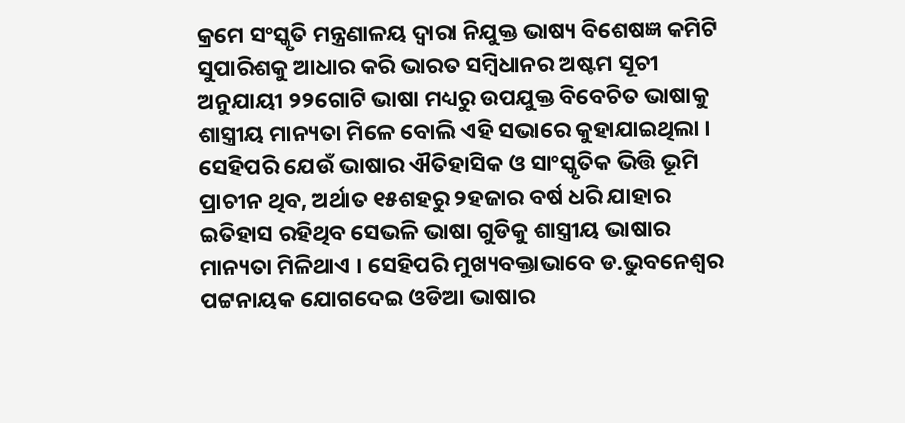କ୍ରମେ ସଂସ୍କୃତି ମନ୍ତ୍ରଣାଳୟ ଦ୍ୱାରା ନିଯୁକ୍ତ ଭାଷ୍ୟ ବିଶେଷଜ୍ଞ କମିଟି ସୁପାରିଶକୁ ଆଧାର କରି ଭାରତ ସମ୍ବିଧାନର ଅଷ୍ଟମ ସୂଚୀ ଅନୁଯାୟୀ ୨୨ଗୋଟି ଭାଷା ମଧ୍ୟରୁ ଉପଯୁକ୍ତ ବିବେଚିତ ଭାଷାକୁ ଶାସ୍ତ୍ରୀୟ ମାନ୍ୟତା ମିଳେ ବୋଲି ଏହି ସଭାରେ କୁହାଯାଇଥିଲା । ସେହିପରି ଯେଉଁ ଭାଷାର ଐତିହାସିକ ଓ ସାଂସ୍କୃତିକ ଭିତ୍ତି ଭୂମି ପ୍ରାଚୀନ ଥିବ, ଅର୍ଥାତ ୧୫ଶହରୁ ୨ହଜାର ବର୍ଷ ଧରି ଯାହାର ଇତିହାସ ରହିଥିବ ସେଭଳି ଭାଷା ଗୁଡିକୁ ଶାସ୍ତ୍ରୀୟ ଭାଷାର ମାନ୍ୟତା ମିଳିଥାଏ । ସେହିପରି ମୁଖ୍ୟବକ୍ତାଭାବେ ଡ.ଭୁବନେଶ୍ୱର ପଟ୍ଟନାୟକ ଯୋଗଦେଇ ଓଡିଆ ଭାଷାର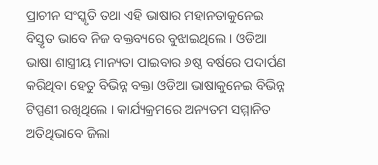ପ୍ରାଚୀନ ସଂସ୍କୃତି ତଥା ଏହି ଭାଷାର ମହାନତାକୁନେଇ ବିସ୍ତୃତ ଭାବେ ନିଜ ବକ୍ତବ୍ୟରେ ବୁଝାଇଥିଲେ । ଓଡିଆ ଭାଷା ଶାସ୍ତ୍ରୀୟ ମାନ୍ୟତା ପାଇବାର ୬ଷ୍ଠ ବର୍ଷରେ ପଦାର୍ପଣ କରିଥିବା ହେତୁ ବିଭିନ୍ନ ବକ୍ତା ଓଡିଆ ଭାଷାକୁନେଇ ବିଭିନ୍ନ ଟିପ୍ପଣୀ ରଖିଥିଲେ । କାର୍ଯ୍ୟକ୍ରମରେ ଅନ୍ୟତମ ସମ୍ମାନିତ ଅତିଥିଭାବେ ଜିଲା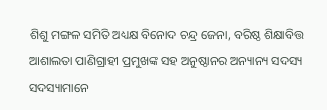ଶିଶୁ ମଙ୍ଗଳ ସମିତି ଅଧ୍ୟକ୍ଷ ବିନୋଦ ଚନ୍ଦ୍ର ଜେନା, ବରିଷ୍ଠ ଶିକ୍ଷାବିତ୍ତ ଆଶାଲତା ପାଣିଗ୍ରାହୀ ପ୍ରମୁଖଙ୍କ ସହ ଅନୁଷ୍ଠାନର ଅନ୍ୟାନ୍ୟ ସଦସ୍ୟ ସଦସ୍ୟାମାନେ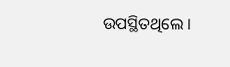ଉପସ୍ଥିତଥିଲେ ।